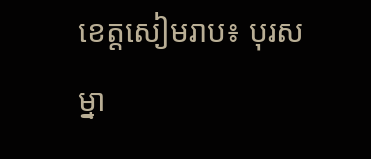ខេត្តសៀមរាប៖ បុរសម្នា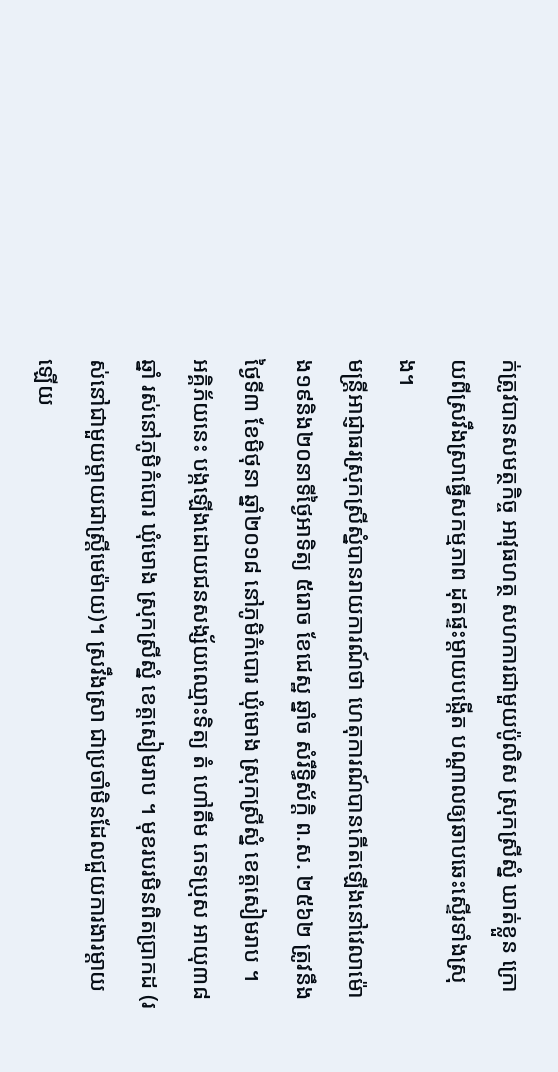ក់ត្រូវបានសមត្ថកិច្ច អាវុធហត្ថ សហការជាមួយប៉ូលិស ស្រុកស្រីស្នំ ឃាត់ខ្លួន ក្រោយពីស្រវឹងស្រាធ្វើសកម្មភាព ដុតផ្ទះម្ដាយបង្កើត បណ្ដាលឲ្យឆាបឆេះស្ទើរទាំងស្រុង។
មន្ត្រីអាជ្ញាធរស្រុកស្រីស្នំបានរាយការណ៍ថា ហេតុការណ៍បានកើតឡើងនៅវេលាម៉ោង១៩និង២០នាទីថ្ងៃអាទិត្យ ៥រោច ខែជេស្ឋ ឆ្នាំច សំរឹទ្ធិស័ក្តិ ព.ស. ២៥៦២ ត្រូវនឹងថ្ងៃទី៣ ខែមិថុនា ឆ្នាំ២០១៨ នៅភូមិកំបោរ ឃុំមោង ស្រុកស្រីស្នំ ខេត្តសៀមរាប ។
អគ្គិភ័យនេះ បង្កឡើងដោយជនសង្ស័យឈ្មោះទិត្យ តំ ហៅតឹម ភេទប្រុស អាយុ៣៨ឆ្នាំ រស់នៅភូមិកំបោរ ឃុំមោង ស្រុកស្រីស្នំ ខេត្តសៀមរាប ។ មុខរបរមិនពិតប្រាកដ (រស់នៅជាមួយម្តាយជាស្ត្រីមេម៉ាយ)។ ស្រវឹងស្រា ជាប្រចាំមិនដែលជួយការងារម្តាយឡើយ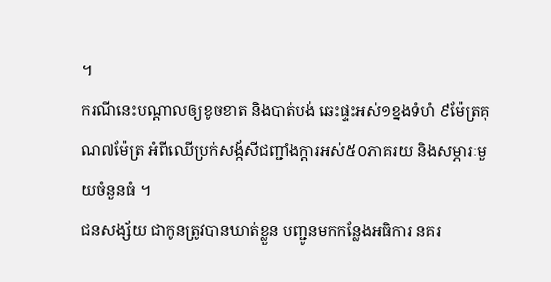។
ករណីនេះបណ្ដាលឲ្យខូចខាត និងបាត់បង់ ឆេះផ្ទះអស់១ខ្នងទំហំ ៩ម៉ែត្រគុណ៧ម៉ែត្រ អំពីឈើប្រក់សង្ក័សីជញ្ជាំងក្តារអស់៥០ភាគរយ និងសម្ភារៈមួយចំនួនធំ ។
ជនសង្ស័យ ជាកូនត្រូវបានឃាត់ខ្លួន បញ្ជូនមកកន្លែងអធិការ នគរ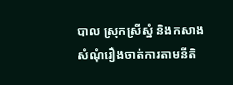បាល ស្រុកស្រីស្នំ និងកសាងសំណុំរឿងចាត់ការតាមនីតិ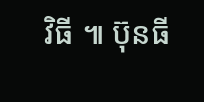វិធី ៕ ប៊ុនធី